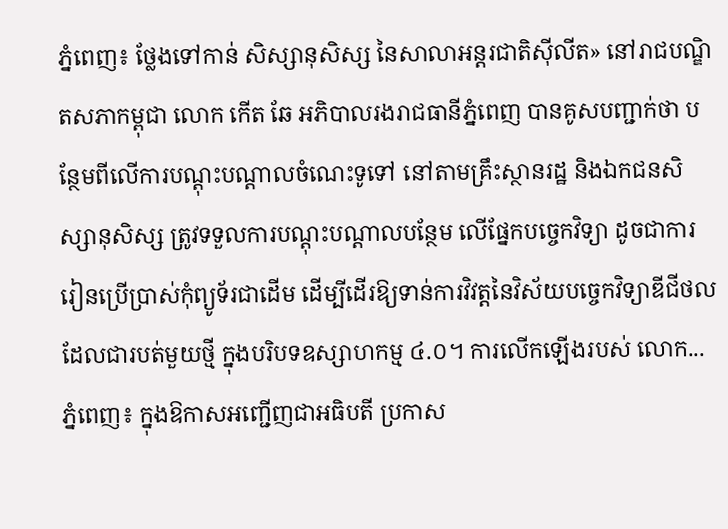ភ្នំពេញ៖ ថ្លែងទៅកាន់ សិស្សានុសិស្ស នៃសាលាអន្តរជាតិស៊ីលីត» នៅរាជបណ្ឌិតសភាកម្ពុជា លោក កើត ឆែ អភិបាលរងរាជធានីភ្នំពេញ បានគូសបញ្ជាក់ថា បន្ថែមពីលើការបណ្តុះបណ្តាលចំណេះទូទៅ នៅតាមគ្រឹះស្ថានរដ្ឋ និងឯកជនសិស្សានុសិស្ស ត្រូវទទួលការបណ្តុះបណ្តាលបន្ថែម លើផ្នែកបច្ចេកវិទ្យា ដូចជាការរៀនប្រើប្រាស់កុំព្យូទ័រជាដើម ដើម្បីដើរឱ្យទាន់ការវិវត្តនៃវិស័យបច្ចេកវិទ្យាឌីជីថល ដែលជារបត់មួយថ្មី ក្នុងបរិបទឧស្សាហកម្ម ៤.០។ ការលើកឡើងរបស់ លោក...
ភ្នំពេញ៖ ក្នុងឱកាសអញ្ជើញជាអធិបតី ប្រកាស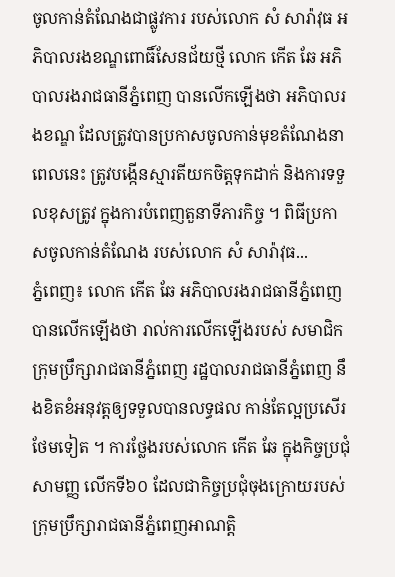ចូលកាន់តំណែងជាផ្លូវការ របស់លោក សំ សារ៉ាវុធ អភិបាលរងខណ្ឌពោធិ៍សែនជ័យថ្មី លោក កើត ឆែ អភិបាលរងរាជធានីភ្នំពេញ បានលើកឡើងថា អភិបាលរងខណ្ឌ ដែលត្រូវបានប្រកាសចូលកាន់មុខតំណែងនាពេលនេះ ត្រូវបង្កើនស្មារតីយកចិត្តទុកដាក់ និងការទទួលខុសត្រូវ ក្នុងការបំពេញតួនាទីភារកិច្ច ។ ពិធីប្រកាសចូលកាន់តំណែង របស់លោក សំ សារ៉ាវុធ...
ភ្នំពេញ៖ លោក កើត ឆែ អភិបាលរងរាជធានីភ្នំពេញ បានលើកឡើងថា រាល់ការលើកឡើងរបស់ សមាជិកក្រុមប្រឹក្សារាជធានីភ្នំពេញ រដ្ឋបាលរាជធានីភ្នំពេញ នឹងខិតខំអនុវត្តឲ្យទទួលបានលទ្ធផល កាន់តែល្អប្រសើរថែមទៀត ។ ការថ្លែងរបស់លោក កើត ឆែ ក្នុងកិច្ចប្រជុំសាមញ្ញ លើកទី៦០ ដែលជាកិច្ចប្រជុំចុងក្រោយរបស់ ក្រុមប្រឹក្សារាជធានីភ្នំពេញអាណត្តិ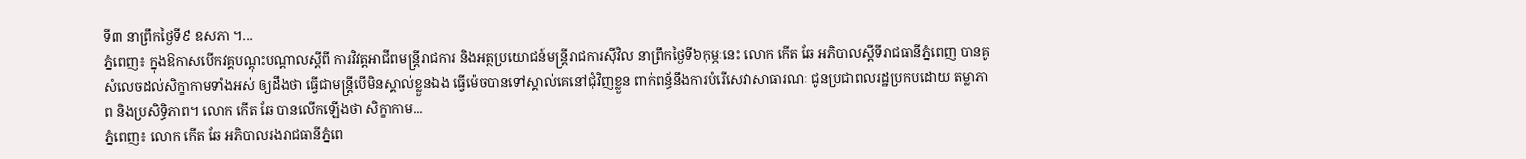ទី៣ នាព្រឹកថ្ងៃទី៩ ឧសភា ។...
ភ្នំពេញ៖ ក្នុងឱកាសបើកវគ្គបណ្តុះបណ្តាលស្តីពី ការវិវត្តអាជីពមន្ត្រីរាជការ និងអត្ថប្រយោជន៍មន្ត្រីរាជការស៊ីវិល នាព្រឹកថ្ងៃទី៦កុម្ភៈនេះ លោក កើត ឆែ អភិបាលស្តីទីរាជធានីភ្នំពេញ បានគូសំលេចដល់សិក្ខាកាមទាំងអស់ ឲ្យដឹងថា ធ្វើជាមន្ត្រីបើមិនស្គាល់ខ្លួនឯង ធ្វើម៉េចបានទៅស្គាល់គេនៅជុំវិញខ្លួន ពាក់ពន្ធ័នឹងការបំរើសេវាសាធារណៈ ជូនប្រជាពលរដ្ឋប្រកបដោយ តម្លាភាព និងប្រសិទ្ធិភាព។ លោក កើត ឆែ បានលើកឡើងថា សិក្ខាកាម...
ភ្នំពេញ៖ លោក កើត ឆែ អភិបាលរងរាជធានីភ្នំពេ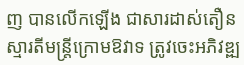ញ បានលើកឡើង ជាសារដាស់តឿនស្មារតីមន្ត្រីក្រោមឱវាទ ត្រូវចេះអភិវឌ្ឍ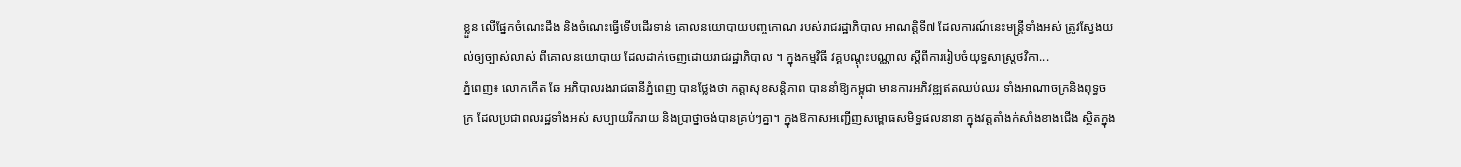ខ្លួន លើផ្នែកចំណេះដឹង និងចំណេះធ្វើទើបដើរទាន់ គោលនយោបាយបញ្ចកោណ របស់រាជរដ្ឋាភិបាល អាណត្តិទី៧ ដែលការណ៍នេះមន្ត្រីទាំងអស់ ត្រូវស្វែងយល់ឲ្យច្បាស់លាស់ ពីគោលនយោបាយ ដែលដាក់ចេញដោយរាជរដ្ឋាភិបាល ។ ក្នុងកម្មវិធី វគ្គបណ្តុះបណ្ណាល ស្តីពីការរៀបចំយុទ្ធសាស្ត្រថវិកា...
ភ្នំពេញ៖ លោកកើត ឆែ អភិបាលរងរាជធានីភ្នំពេញ បានថ្លែងថា កត្តាសុខសន្តិភាព បាននាំឱ្យកម្ពុជា មានការអភិវឌ្ឍឥតឈប់ឈរ ទាំងអាណាចក្រនិងពុទ្ធចក្រ ដែលប្រជាពលរដ្ឋទាំងអស់ សប្បាយរីករាយ និងប្រាថ្នាចង់បានគ្រប់ៗគ្នា។ ក្នុងឱកាសអញ្ជើញសម្ពោធសមិទ្ធផលនានា ក្នុងវត្តតាំងក់សាំងខាងជើង ស្ថិតក្នុង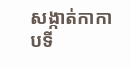សង្កាត់កាកាបទី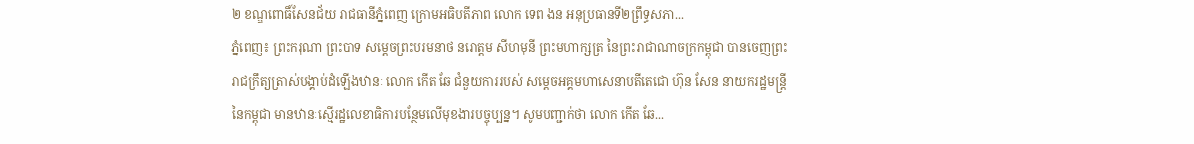២ ខណ្ឌពោធិ៍សែនជ័យ រាជធានីភ្នំពេញ ក្រោមអធិបតីភាព លោក ទេព ងន អនុប្រធានទី២ព្រឹទ្ធសភា...
ភ្នំពេញ៖ ព្រះករុណា ព្រះបាទ សម្តេចព្រះបរមនាថ នរោត្តម សីហមុនី ព្រះមហាក្សត្រ នៃព្រះរាជាណាចក្រកម្ពុជា បានចេញព្រះរាជក្រឹត្យត្រាស់បង្គាប់ដំឡើងឋានៈ លោក កើត ឆែ ជំនួយការរបស់ សម្ដេចអគ្គមហាសេនាបតីតេជោ ហ៊ុន សែន នាយករដ្ឋមន្រ្តីនៃកម្ពុជា មានឋានៈស្មេីរដ្ឋលេខាធិការបន្ថែមលើមុខងារបច្ចុប្បន្ន។ សូមបញ្ជាក់ថា លោក កើត ឆែ...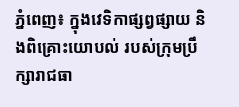ភ្នំពេញ៖ ក្នុងវេទិកាផ្សព្វផ្សាយ និងពិគ្រោះយោបល់ របស់ក្រុមប្រឹក្សារាជធា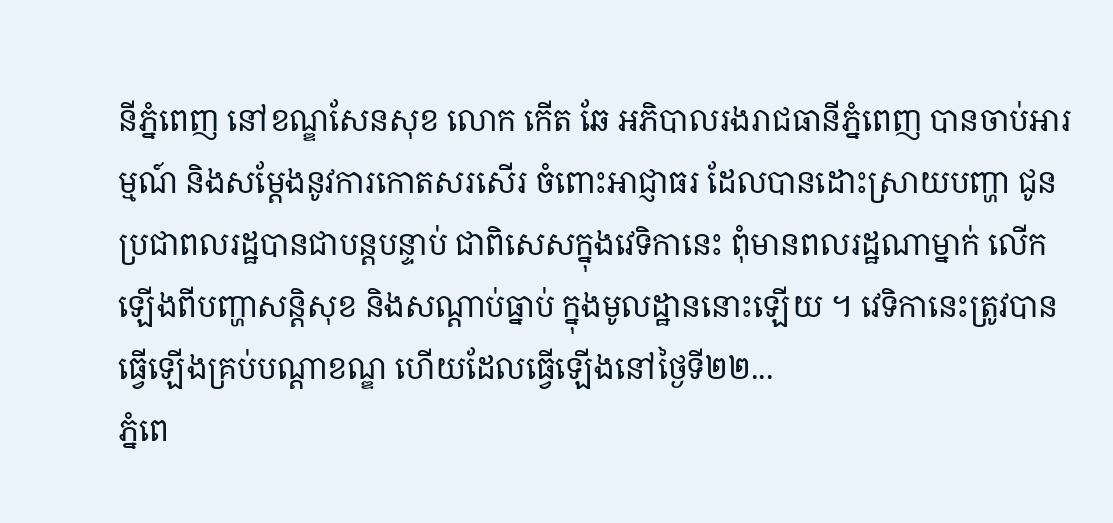នីភ្នំពេញ នៅខណ្ឌសែនសុខ លោក កើត ឆែ អភិបាលរងរាជធានីភ្នំពេញ បានចាប់អារម្មណ៍ និងសម្តែងនូវការកោតសរសើរ ចំពោះអាជ្ញាធរ ដែលបានដោះស្រាយបញ្ហា ជូនប្រជាពលរដ្ឋបានជាបន្តបន្ទាប់ ជាពិសេសក្នុងវេទិកានេះ ពុំមានពលរដ្ឋណាម្នាក់ លើកឡើងពីបញ្ហាសន្តិសុខ និងសណ្តាប់ធ្នាប់ ក្នុងមូលដ្ឋាននោះឡើយ ។ វេទិកានេះត្រូវបានធ្វើឡើងគ្រប់បណ្តាខណ្ឌ ហើយដែលធ្វើឡើងនៅថ្ងៃទី២២...
ភ្នំពេ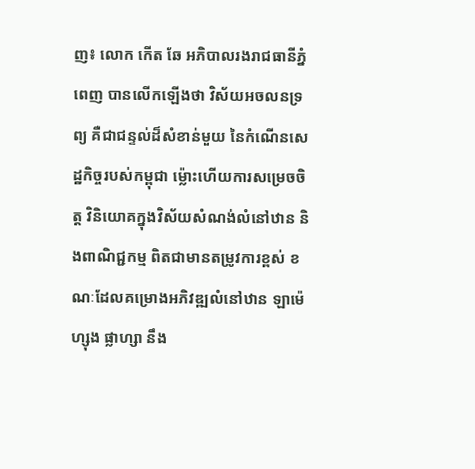ញ៖ លោក កើត ឆែ អភិបាលរងរាជធានីភ្នំពេញ បានលើកឡើងថា វិស័យអចលនទ្រព្យ គឺជាជន្ទល់ដ៏សំខាន់មួយ នៃកំណើនសេដ្ឋកិច្ចរបស់កម្ពុជា ម្ល៉ោះហើយការសម្រេចចិត្ត វិនិយោគក្នុងវិស័យសំណង់លំនៅឋាន និងពាណិជ្ជកម្ម ពិតជាមានតម្រូវការខ្ពស់ ខណៈដែលគម្រោងអភិវឌ្ឍលំនៅឋាន ឡាម៉េហ្សុង ផ្លាហ្សា នឹង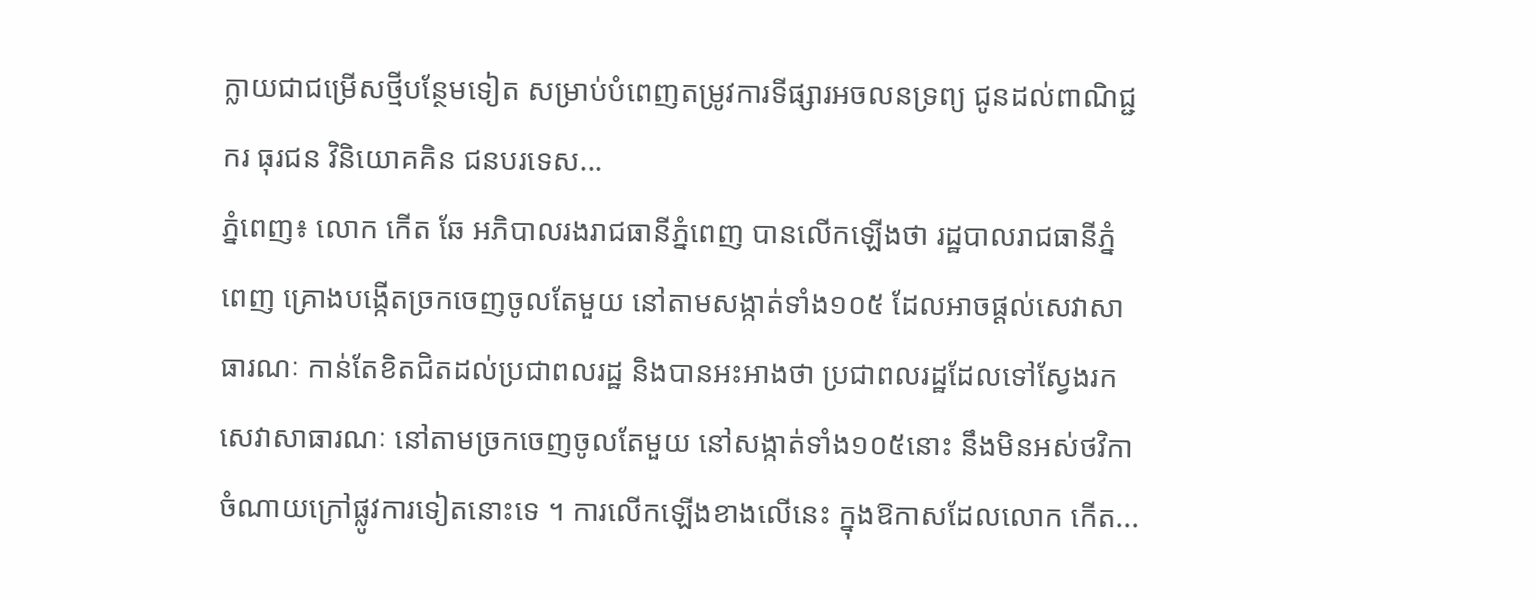ក្លាយជាជម្រើសថ្មីបន្ថែមទៀត សម្រាប់បំពេញតម្រូវការទីផ្សារអចលនទ្រព្យ ជូនដល់ពាណិជ្ជករ ធុរជន វិនិយោគគិន ជនបរទេស...
ភ្នំពេញ៖ លោក កើត ឆែ អភិបាលរងរាជធានីភ្នំពេញ បានលើកឡើងថា រដ្ឋបាលរាជធានីភ្នំពេញ គ្រោងបង្កើតច្រកចេញចូលតែមួយ នៅតាមសង្កាត់ទាំង១០៥ ដែលអាចផ្តល់សេវាសាធារណៈ កាន់តែខិតជិតដល់ប្រជាពលរដ្ឋ និងបានអះអាងថា ប្រជាពលរដ្ឋដែលទៅស្វែងរក សេវាសាធារណៈ នៅតាមច្រកចេញចូលតែមួយ នៅសង្កាត់ទាំង១០៥នោះ នឹងមិនអស់ថវិកា ចំណាយក្រៅផ្លូវការទៀតនោះទេ ។ ការលើកឡើងខាងលើនេះ ក្នុងឱកាសដែលលោក កើត...